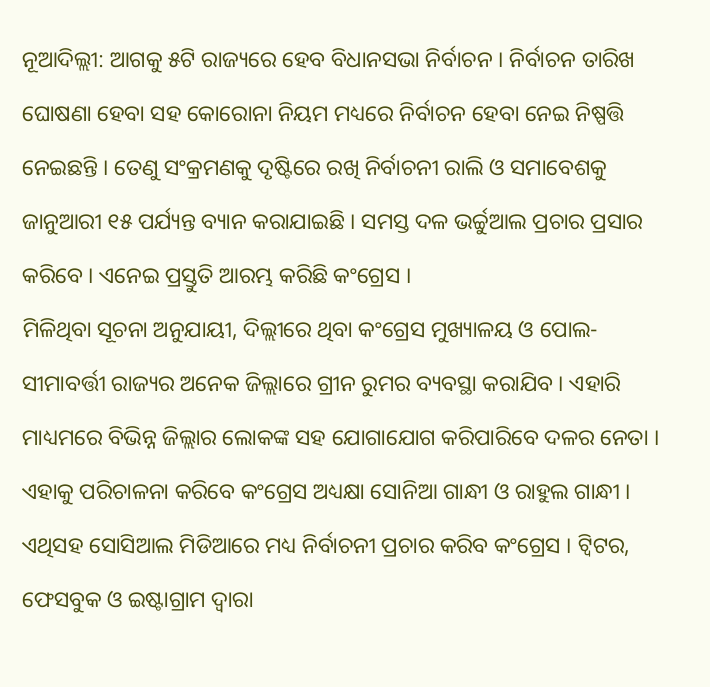ନୂଆଦିଲ୍ଲୀ: ଆଗକୁ ୫ଟି ରାଜ୍ୟରେ ହେବ ବିଧାନସଭା ନିର୍ବାଚନ । ନିର୍ବାଚନ ତାରିଖ ଘୋଷଣା ହେବା ସହ କୋରୋନା ନିୟମ ମଧ୍ୟରେ ନିର୍ବାଚନ ହେବା ନେଇ ନିଷ୍ପତ୍ତି ନେଇଛନ୍ତି । ତେଣୁ ସଂକ୍ରମଣକୁ ଦୃଷ୍ଟିରେ ରଖି ନିର୍ବାଚନୀ ରାଲି ଓ ସମାବେଶକୁ ଜାନୁଆରୀ ୧୫ ପର୍ଯ୍ୟନ୍ତ ବ୍ୟାନ କରାଯାଇଛି । ସମସ୍ତ ଦଳ ଭର୍ଚ୍ଚୁଆଲ ପ୍ରଚାର ପ୍ରସାର କରିବେ । ଏନେଇ ପ୍ରସ୍ତୁତି ଆରମ୍ଭ କରିଛି କଂଗ୍ରେସ ।
ମିଳିଥିବା ସୂଚନା ଅନୁଯାୟୀ, ଦିଲ୍ଲୀରେ ଥିବା କଂଗ୍ରେସ ମୁଖ୍ୟାଳୟ ଓ ପୋଲ-ସୀମାବର୍ତ୍ତୀ ରାଜ୍ୟର ଅନେକ ଜିଲ୍ଲାରେ ଗ୍ରୀନ ରୁମର ବ୍ୟବସ୍ଥା କରାଯିବ । ଏହାରି ମାଧ୍ୟମରେ ବିଭିନ୍ନ ଜିଲ୍ଲାର ଲୋକଙ୍କ ସହ ଯୋଗାଯୋଗ କରିପାରିବେ ଦଳର ନେତା । ଏହାକୁ ପରିଚାଳନା କରିବେ କଂଗ୍ରେସ ଅଧ୍ୟକ୍ଷା ସୋନିଆ ଗାନ୍ଧୀ ଓ ରାହୁଲ ଗାନ୍ଧୀ । ଏଥିସହ ସୋସିଆଲ ମିଡିଆରେ ମଧ୍ୟ ନିର୍ବାଚନୀ ପ୍ରଚାର କରିବ କଂଗ୍ରେସ । ଟ୍ବିଟର, ଫେସବୁକ ଓ ଇଷ୍ଟାଗ୍ରାମ ଦ୍ବାରା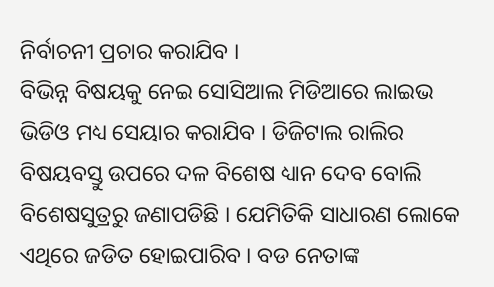ନିର୍ବାଚନୀ ପ୍ରଚାର କରାଯିବ ।
ବିଭିନ୍ନ ବିଷୟକୁ ନେଇ ସୋସିଆଲ ମିଡିଆରେ ଲାଇଭ ଭିଡିଓ ମଧ୍ୟ ସେୟାର କରାଯିବ । ଡିଜିଟାଲ ରାଲିର ବିଷୟବସ୍ତୁ ଉପରେ ଦଳ ବିଶେଷ ଧ୍ୟାନ ଦେବ ବୋଲି ବିଶେଷସୁତ୍ରରୁ ଜଣାପଡିଛି । ଯେମିତିକି ସାଧାରଣ ଲୋକେ ଏଥିରେ ଜଡିତ ହୋଇପାରିବ । ବଡ ନେତାଙ୍କ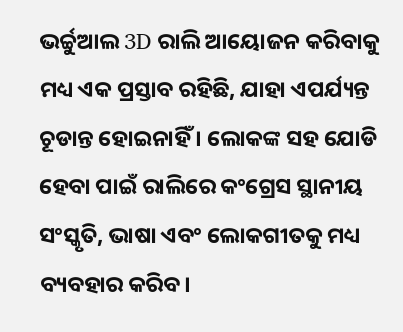ଭର୍ଚ୍ଚୁଆଲ 3D ରାଲି ଆୟୋଜନ କରିବାକୁ ମଧ୍ୟ ଏକ ପ୍ରସ୍ତାବ ରହିଛି, ଯାହା ଏପର୍ଯ୍ୟନ୍ତ ଚୂଡାନ୍ତ ହୋଇନାହିଁ । ଲୋକଙ୍କ ସହ ଯୋଡି ହେବା ପାଇଁ ରାଲିରେ କଂଗ୍ରେସ ସ୍ଥାନୀୟ ସଂସ୍କୃତି, ଭାଷା ଏବଂ ଲୋକଗୀତକୁ ମଧ୍ୟ ବ୍ୟବହାର କରିବ।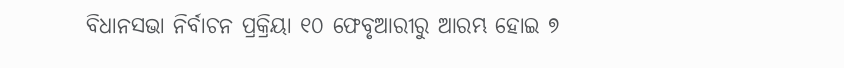ବିଧାନସଭା ନିର୍ବାଚନ ପ୍ରକ୍ରିୟା ୧୦ ଫେବୃଆରୀରୁ ଆରମ୍ଭ ହୋଇ ୭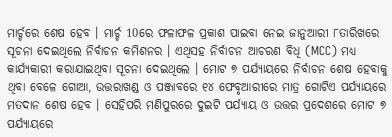ମାର୍ଚ୍ଚରେ ଶେଷ ହେବ । ମାର୍ଚ୍ଚ 10ରେ ଫଳାଫଳ ପ୍ରକାଶ ପାଇବା ନେଇ ଜାନୁଆରୀ ୮ତାରିଖରେ ସୂଚନା ଦେଇଥିଲେ ନିର୍ବାଚନ କମିଶନର । ଏଥିସହ ନିର୍ବାଚନ ଆଚରଣ ବିଧି (MCC) ମଧ୍ୟ କାର୍ଯ୍ୟକାରୀ କରାଯାଇଥିବା ସୂଚନା ଦେଇଥିଲେ । ମୋଟ ୭ ପର୍ଯ୍ୟାୟରେ ନିର୍ବାଚନ ଶେଷ ହେବାକୁ ଥିବା ବେଳେ ଗୋଆ, ଉତ୍ତରାଖଣ୍ଡ ଓ ପଞ୍ଜାବରେ ୧୪ ଫେବୃଆରୀରେ ମାତ୍ର ଗୋଟିଏ ପର୍ଯ୍ୟାୟରେ ମତଦାନ ଶେଷ ହେବ । ସେହିପରି ମଣିପୁରରେ ଦୁଇଟି ପର୍ଯ୍ୟାୟ ଓ ଉତ୍ତର ପ୍ରଦେଶରେ ମୋଟ ୭ ପର୍ଯ୍ୟାୟରେ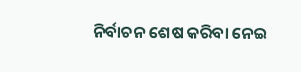ନିର୍ବାଚନ ଶେଷ କରିବା ନେଇ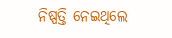ନିଷ୍ପତ୍ତି ନେଇଥିଲେ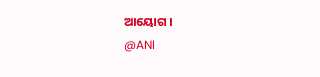ଆୟୋଗ ।
@ANI